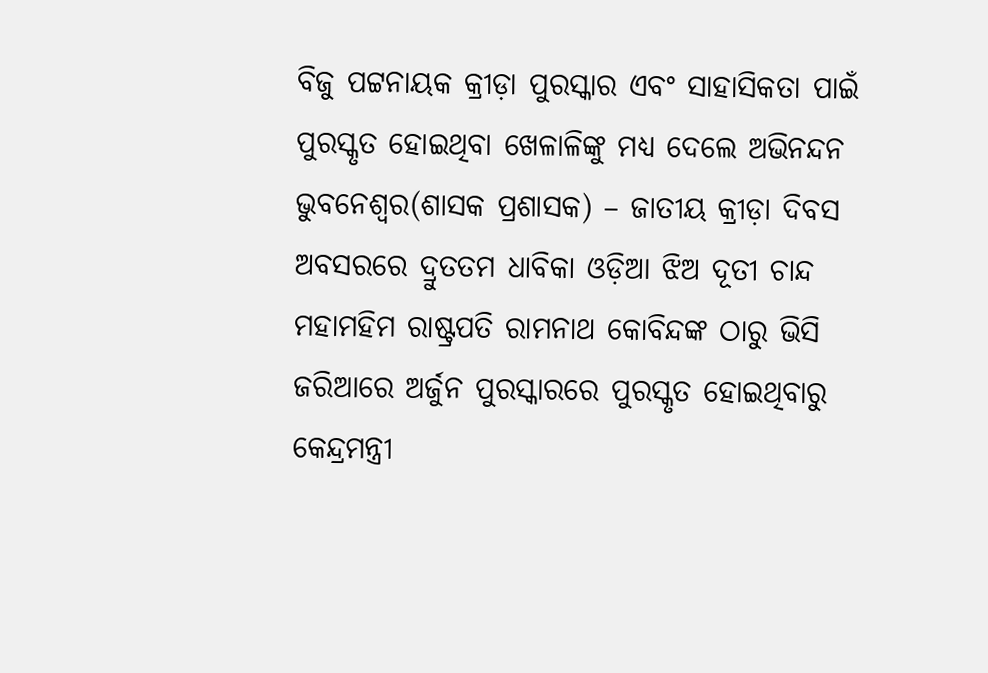ବିଜୁ ପଟ୍ଟନାୟକ କ୍ରୀଡ଼ା ପୁରସ୍କାର ଏବଂ ସାହାସିକତା ପାଇଁ ପୁରସ୍କୃତ ହୋଇଥିବା ଖେଳାଳିଙ୍କୁ ମଧ୍ୟ ଦେଲେ ଅଭିନନ୍ଦନ
ଭୁବନେଶ୍ୱର(ଶାସକ ପ୍ରଶାସକ) – ଜାତୀୟ କ୍ରୀଡ଼ା ଦିବସ ଅବସରରେ ଦ୍ରୁତତମ ଧାବିକା ଓଡ଼ିଆ ଝିଅ ଦୂତୀ ଚାନ୍ଦ ମହାମହିମ ରାଷ୍ଟ୍ରପତି ରାମନାଥ କୋବିନ୍ଦଙ୍କ ଠାରୁ ଭିସି ଜରିଆରେ ଅର୍ଜୁନ ପୁରସ୍କାରରେ ପୁରସ୍କୃତ ହୋଇଥିବାରୁ କେନ୍ଦ୍ରମନ୍ତ୍ରୀ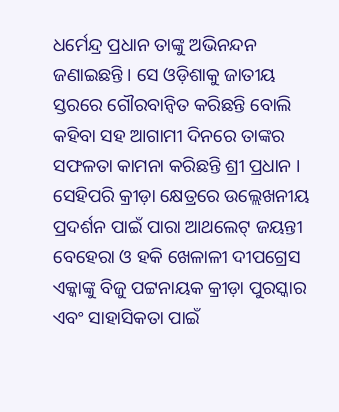ଧର୍ମେନ୍ଦ୍ର ପ୍ରଧାନ ତାଙ୍କୁ ଅଭିନନ୍ଦନ ଜଣାଇଛନ୍ତି । ସେ ଓଡ଼ିଶାକୁ ଜାତୀୟ ସ୍ତରରେ ଗୌରବାନ୍ୱିତ କରିଛନ୍ତି ବୋଲି କହିବା ସହ ଆଗାମୀ ଦିନରେ ତାଙ୍କର ସଫଳତା କାମନା କରିଛନ୍ତି ଶ୍ରୀ ପ୍ରଧାନ ।
ସେହିପରି କ୍ରୀଡ଼ା କ୍ଷେତ୍ରରେ ଉଲ୍ଲେଖନୀୟ ପ୍ରଦର୍ଶନ ପାଇଁ ପାରା ଆଥଲେଟ୍ ଜୟନ୍ତୀ ବେହେରା ଓ ହକି ଖେଳାଳୀ ଦୀପଗ୍ରେସ ଏକ୍କାଙ୍କୁ ବିଜୁ ପଟ୍ଟନାୟକ କ୍ରୀଡ଼ା ପୁରସ୍କାର ଏବଂ ସାହାସିକତା ପାଇଁ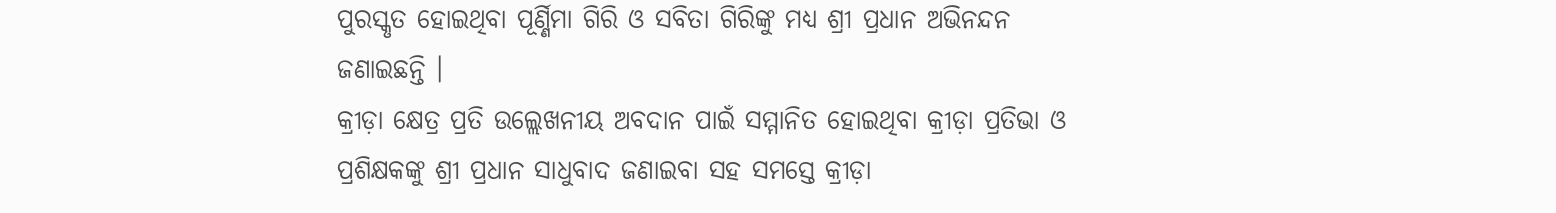ପୁରସ୍କୃତ ହୋଇଥିବା ପୂର୍ଣ୍ଣିମା ଗିରି ଓ ସବିତା ଗିରିଙ୍କୁ ମଧ୍ୟ ଶ୍ରୀ ପ୍ରଧାନ ଅଭିନନ୍ଦନ ଜଣାଇଛନ୍ତି ।
କ୍ରୀଡ଼ା କ୍ଷେତ୍ର ପ୍ରତି ଉଲ୍ଲେଖନୀୟ ଅବଦାନ ପାଇଁ ସମ୍ମାନିତ ହୋଇଥିବା କ୍ରୀଡ଼ା ପ୍ରତିଭା ଓ ପ୍ରଶିକ୍ଷକଙ୍କୁ ଶ୍ରୀ ପ୍ରଧାନ ସାଧୁବାଦ ଜଣାଇବା ସହ ସମସ୍ତେ କ୍ରୀଡ଼ା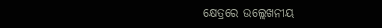କ୍ଷେତ୍ରରେ ଉଲ୍ଲେଖନୀୟ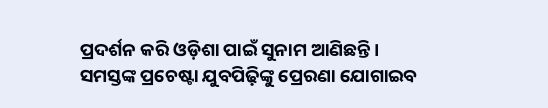ପ୍ରଦର୍ଶନ କରି ଓଡ଼ିଶା ପାଇଁ ସୁନାମ ଆଣିଛନ୍ତି । ସମସ୍ତଙ୍କ ପ୍ରଚେଷ୍ଟା ଯୁବପିଢ଼ିଙ୍କୁ ପ୍ରେରଣା ଯୋଗାଇବ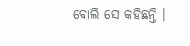ବୋଲି ସେ କହିଛନ୍ତି ।